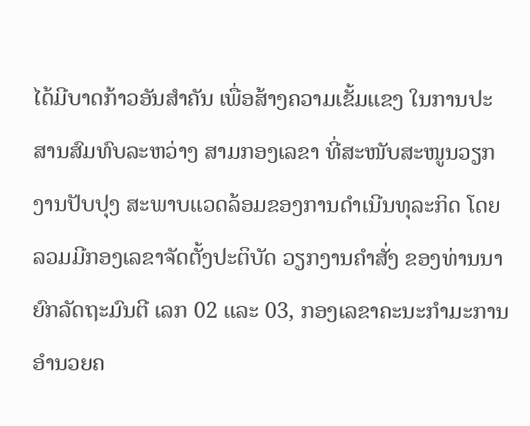ໄດ້ມີບາດກ້າວອັນສຳຄັນ ເພື່ອສ້າງຄວາມເຂັ້ມແຂງ ໃນການປະສານສົມທົບລະຫວ່າງ ສາມກອງເລຂາ ທີ່ສະໜັບສະໜູນວຽກງານປັບປຸງ ສະພາບແວດລ້ອມຂອງການດຳເນີນທຸລະກິດ ໂດຍລວມມີກອງເລຂາຈັດຕັ້ງປະຕິບັດ ວຽກງານຄໍາສັ່ງ ຂອງທ່ານນາຍົກລັດຖະມົນຕີ ເລກ 02 ແລະ 03, ກອງເລຂາຄະນະກຳມະການ ອໍານວຍຄ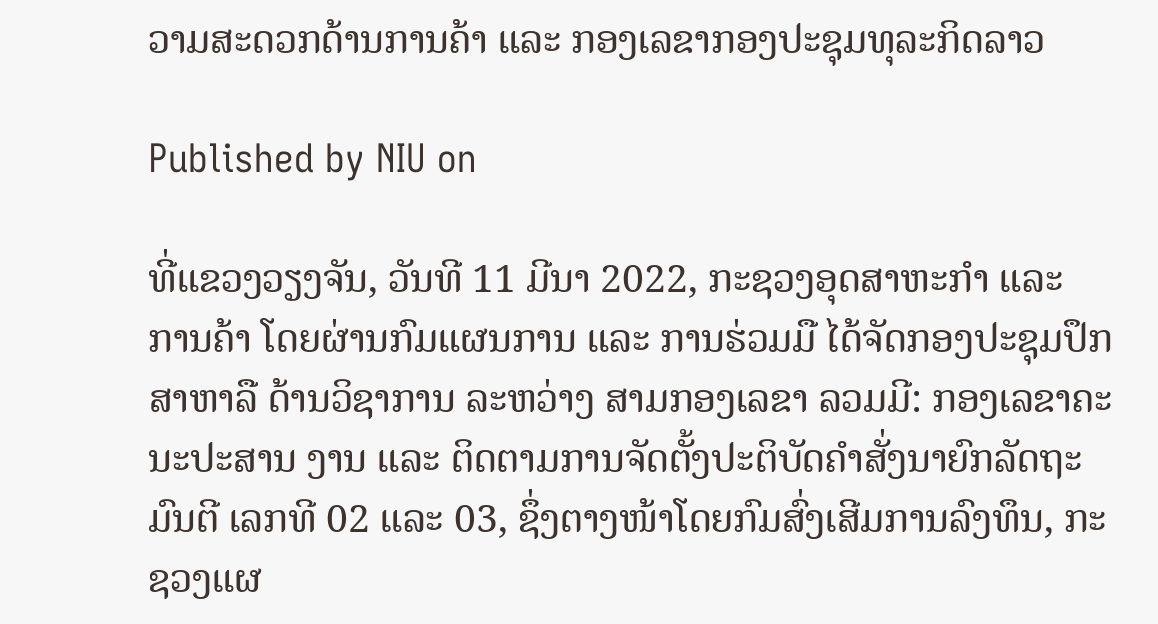ວາມສະດວກດ້ານການຄ້າ ແລະ ກອງເລຂາກອງປະຊຸມທຸລະກິດລາວ

Published by NIU on

ທີ່ແຂວງວຽງຈັນ, ວັນທີ 11 ມີນາ 2022, ກະຊວງອຸດສາຫະກໍາ ແລະ ການຄ້າ ໂດຍຜ່ານກົມແຜນການ ແລະ ການຮ່ວມມື ໄດ້ຈັດກອງປະຊຸມປຶກສາຫາລື ດ້ານວິຊາການ ລະຫວ່າງ ສາມກອງເລຂາ ລວມມີ: ກອງເລຂາຄະນະປະສານ ງານ ແລະ ຕິດຕາມການຈັດຕັ້ງປະຕິບັດຄໍາສັ່ງນາຍົກລັດຖະມົນຕີ ເລກທີ 02 ແລະ 03, ຊຶ່ງຕາງໜ້າໂດຍກົມສົ່ງເສີມການລົງທຶນ, ກະຊວງແຜ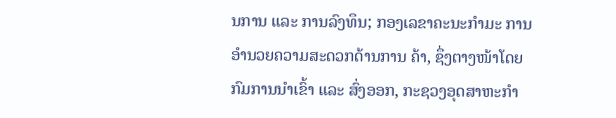ນການ ແລະ ການລົງທຶນ; ກອງເລຂາຄະນະກຳມະ ການອໍານວຍຄວາມສະດວກດ້ານການ ຄ້າ, ຊຶ່ງຕາງໜ້າໂດຍກົມການນຳເຂົ້າ ແລະ ສົ່ງອອກ, ກະຊວງອຸດສາຫະກຳ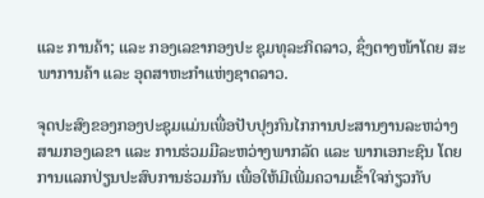ແລະ ການຄ້າ; ແລະ ກອງເລຂາກອງປະ ຊຸມທຸລະກິດລາວ, ຊຶ່ງຕາງໜ້າໂດຍ ສະພາການຄ້າ ແລະ ອຸດສາຫະກໍາແຫ່ງຊາດລາວ.

ຈຸດປະສົງຂອງກອງປະຊຸມແມ່ນເພື່ອປັບປຸງກົນໄກການປະສານງານລະຫວ່າງສາມກອງເລຂາ ແລະ ການຮ່ວມມືລະຫວ່າງພາກລັດ ແລະ ພາກເອກະຊົນ ໂດຍການແລກປ່ຽນປະສົບການຮ່ວມກັນ ເພື່ອໃຫ້ມີເພີ່ມຄວາມເຂົ້າໃຈກ່ຽວກັບ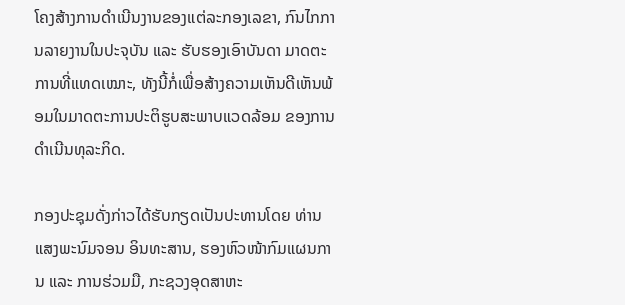ໂຄງສ້າງການດຳເນີນງານຂອງແຕ່ລະກອງເລຂາ, ກົນໄກການລາຍງານໃນປະຈຸບັນ ແລະ ຮັບຮອງເອົາບັນດາ ມາດຕະການທີ່ແທດເໝາະ, ທັງນີ້ກໍ່ເພື່ອສ້າງຄວາມເຫັນດີເຫັນພ້ອມໃນມາດຕະການປະຕິຮູບສະພາບແວດລ້ອມ ຂອງການດຳເນີນທຸລະກິດ.

ກອງປະຊຸມດັ່ງກ່າວໄດ້ຮັບກຽດເປັນປະທານໂດຍ ທ່ານ ແສງພະນົມຈອນ ອິນທະສານ, ຮອງຫົວໜ້າກົມແຜນການ ແລະ ການຮ່ວມມື, ກະຊວງອຸດສາຫະ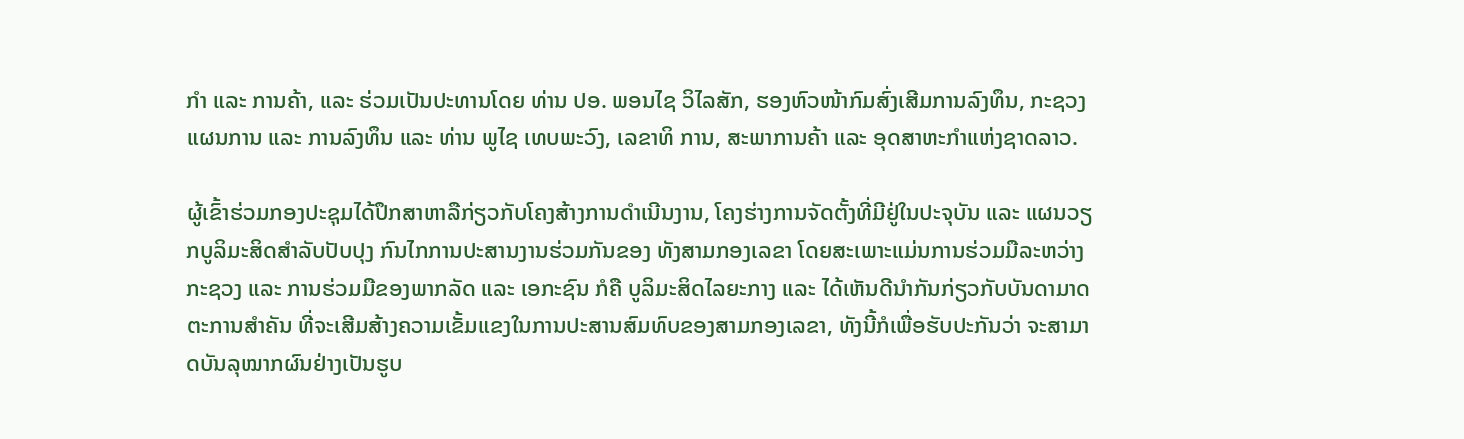ກໍາ ແລະ ການຄ້າ, ແລະ ຮ່ວມເປັນປະທານໂດຍ ທ່ານ ປອ. ພອນໄຊ ວິໄລສັກ, ຮອງຫົວໜ້າກົມສົ່ງເສີມການລົງທຶນ, ກະຊວງແຜນການ ແລະ ການລົງທຶນ ແລະ ທ່ານ ພູໄຊ ເທບພະວົງ, ເລຂາທິ ການ, ສະພາການຄ້າ ແລະ ອຸດສາຫະກໍາແຫ່ງຊາດລາວ.

ຜູ້ເຂົ້າຮ່ວມກອງປະຊຸມໄດ້ປຶກສາຫາລືກ່ຽວກັບໂຄງສ້າງການດຳເນີນງານ, ໂຄງຮ່າງການຈັດຕັ້ງທີ່ມີຢູ່ໃນປະຈຸບັນ ແລະ ແຜນວຽກບູລິມະສິດສຳລັບປັບປຸງ ກົນໄກການປະສານງານຮ່ວມກັນຂອງ ທັງສາມກອງເລຂາ ໂດຍສະເພາະແມ່ນການຮ່ວມມືລະຫວ່າງກະຊວງ ແລະ ການຮ່ວມມືຂອງພາກລັດ ແລະ ເອກະຊົນ ກໍຄື ບູລິມະສິດໄລຍະກາງ ແລະ ໄດ້ເຫັນດີນຳກັນກ່ຽວກັບບັນດາມາດຕະການສຳຄັນ ທີ່ຈະເສີມສ້າງຄວາມເຂັ້ມແຂງໃນການປະສານສົມທົບຂອງສາມກອງເລຂາ, ທັງນີ້ກໍເພື່ອຮັບປະກັນວ່າ ຈະສາມາດບັນລຸໝາກຜົນຢ່າງເປັນຮູບ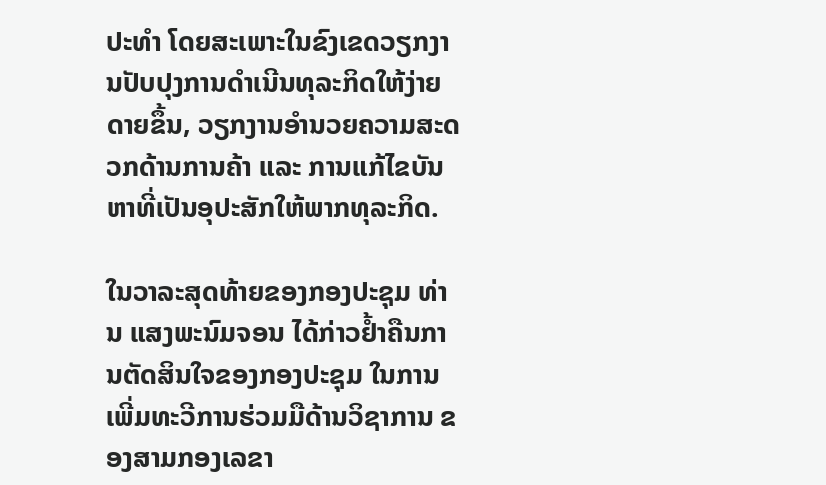ປະທຳ ໂດຍສະເພາະໃນຂົງເຂດວຽກງານປັບປຸງການດຳເນີນທຸລະກິດໃຫ້ງ່າຍດາຍຂຶ້ນ, ວຽກງານອຳນວຍຄວາມສະດວກດ້ານການຄ້າ ແລະ ການແກ້ໄຂບັນຫາທີ່ເປັນອຸປະສັກໃຫ້ພາກທຸລະກິດ.

ໃນວາລະສຸດທ້າຍຂອງກອງປະຊຸມ ທ່ານ ແສງພະນົມຈອນ ໄດ້ກ່າວຢ້ຳຄືນການຕັດສິນໃຈຂອງກອງປະຊຸມ ໃນການເພີ່ມທະວີການຮ່ວມມືດ້ານວິຊາການ ຂອງສາມກອງເລຂາ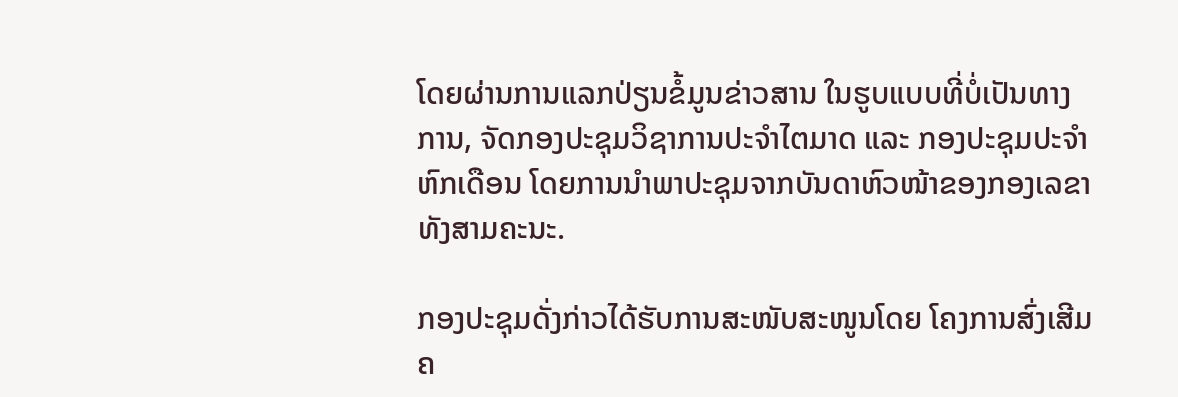ໂດຍຜ່ານການແລກປ່ຽນຂໍ້ມູນຂ່າວສານ ໃນຮູບແບບທີ່ບໍ່ເປັນທາງການ, ຈັດກອງປະຊຸມວິຊາການປະຈຳໄຕມາດ ແລະ ກອງປະຊຸມປະຈຳຫົກເດືອນ ໂດຍການນຳພາປະຊຸມຈາກບັນດາຫົວໜ້າຂອງກອງເລຂາ ທັງສາມຄະນະ.

ກອງປະຊຸມດັ່ງກ່າວໄດ້ຮັບການສະໜັບສະໜູນໂດຍ ໂຄງການສົ່ງເສີມຄ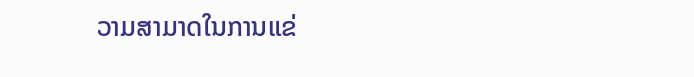ວາມສາມາດໃນການແຂ່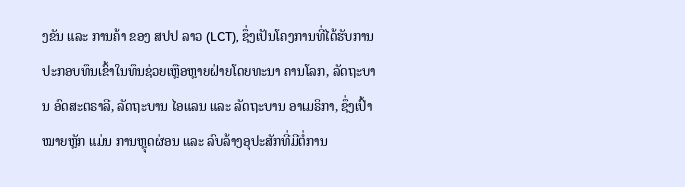ງຂັນ ແລະ ການຄ້າ ຂອງ ສປປ ລາວ (LCT), ຊຶ່ງເປັນໂຄງການທີ່ໄດ້ຮັບການປະກອບທຶນເຂົ້າໃນທຶນຊ່ວຍເຫຼືອຫຼາຍຝ່າຍໂດຍທະນາ ຄານໂລກ, ລັດຖະບານ ອົດສະຕຣາລີ, ລັດຖະບານ ໄອແລນ ແລະ ລັດຖະບານ ອາເມຣິກາ, ຊຶ່ງເປົ້າໝາຍຫຼັກ ແມ່ນ ການຫຼຸດຜ່ອນ ແລະ ລົບລ້າງອຸປະສັກທີ່ມີຕໍ່ການ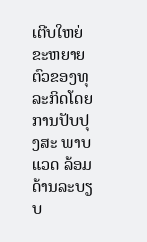ເຕີບໃຫຍ່ຂະຫຍາຍຕົວຂອງທຸລະກິດໂດຍການປັບປຸງສະ ພາບແວດ ລ້ອມດ້ານລະບຽບ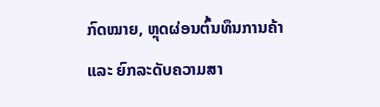ກົດໝາຍ, ຫຼຸດຜ່ອນຕົ້ນທຶນການຄ້າ ແລະ ຍົກລະດັບຄວາມສາ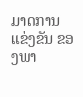ມາດການແຂ່ງຂັນ ຂອງພາ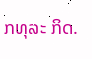ກທຸລະ ກິດ.